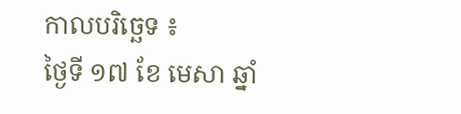កាលបរិច្ឆេទ ៖
ថ្ងៃទី ១៧ ខែ មេសា ឆ្នាំ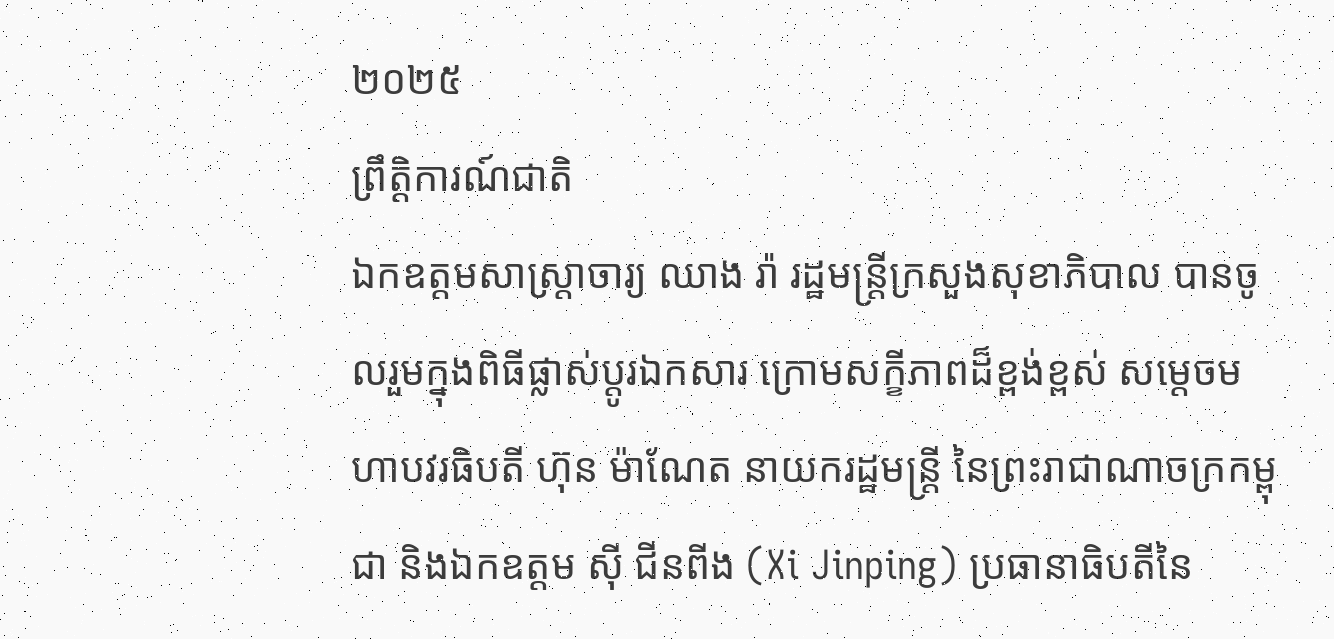២០២៥
ព្រឹត្តិការណ៍ជាតិ
ឯកឧត្តមសាស្រ្តាចារ្យ ឈាង រ៉ា រដ្ឋមន្រ្តីក្រសួងសុខាភិបាល បានចូលរួមក្នុងពិធីផ្លាស់ប្តូរឯកសារ ក្រោមសក្ខីភាពដ៏ខ្ពង់ខ្ពស់ សម្តេចមហាបវរធិបតី ហ៊ុន ម៉ាណែត នាយករដ្ឋមន្រ្តី នៃព្រះរាជាណាចក្រកម្ពុជា និងឯកឧត្តម ស៊ី ជីនពីង (Xi Jinping) ប្រធានាធិបតីនៃ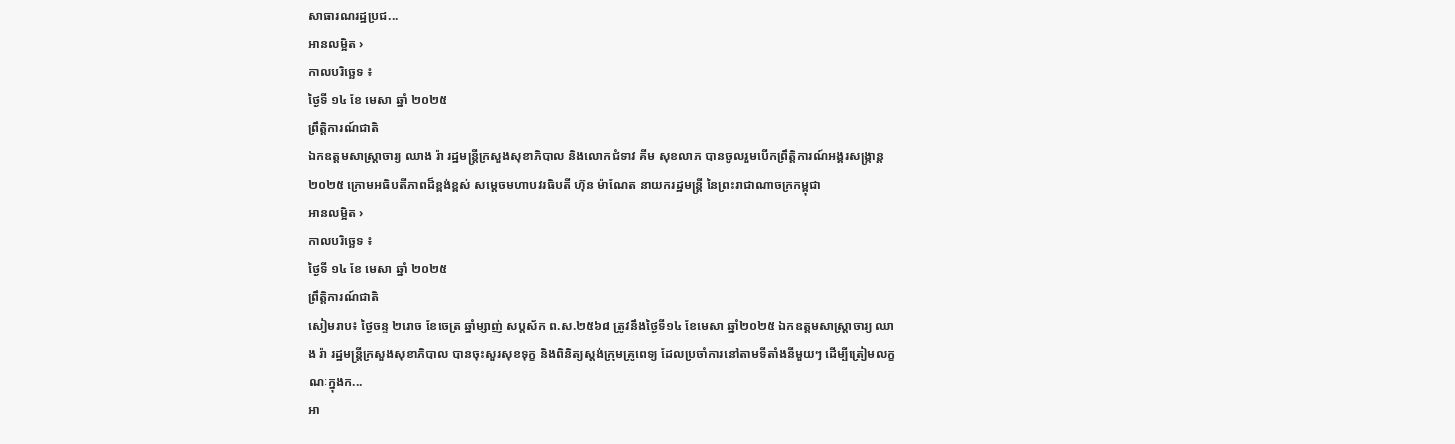សាធារណរដ្ឋប្រជ...
អានលម្អិត ›
កាលបរិច្ឆេទ ៖
ថ្ងៃទី ១៤ ខែ មេសា ឆ្នាំ ២០២៥
ព្រឹត្តិការណ៍ជាតិ
ឯកឧត្តមសាស្រ្តាចារ្យ ឈាង រ៉ា រដ្ឋមន្រ្តីក្រសួងសុខាភិបាល និងលោកជំទាវ គីម សុខលាភ បានចូលរួមបើកព្រឹត្តិការណ៍អង្គរសង្ក្រាន្ត ២០២៥ ក្រោមអធិបតីភាពដ៏ខ្ពង់ខ្ពស់ សម្តេចមហាបវរធិបតី ហ៊ុន ម៉ាណែត នាយករដ្ឋមន្រ្តី នៃព្រះរាជាណាចក្រកម្ពុជា
អានលម្អិត ›
កាលបរិច្ឆេទ ៖
ថ្ងៃទី ១៤ ខែ មេសា ឆ្នាំ ២០២៥
ព្រឹត្តិការណ៍ជាតិ
សៀមរាប៖ ថ្ងៃចន្ទ ២រោច ខែចេត្រ ឆ្នាំម្សាញ់ សប្តស័ក ព.ស.២៥៦៨ ត្រូវនឹងថ្ងៃទី១៤ ខែមេសា ឆ្នាំ២០២៥ ឯកឧត្តមសាស្រ្តាចារ្យ ឈាង រ៉ា រដ្ឋមន្រ្តីក្រសួងសុខាភិបាល បានចុះសួរសុខទុក្ខ និងពិនិត្យស្តង់ក្រុមគ្រូពេទ្យ ដែលប្រចាំការនៅតាមទីតាំងនីមួយៗ ដើម្បីត្រៀមលក្ខណៈក្នុងក...
អា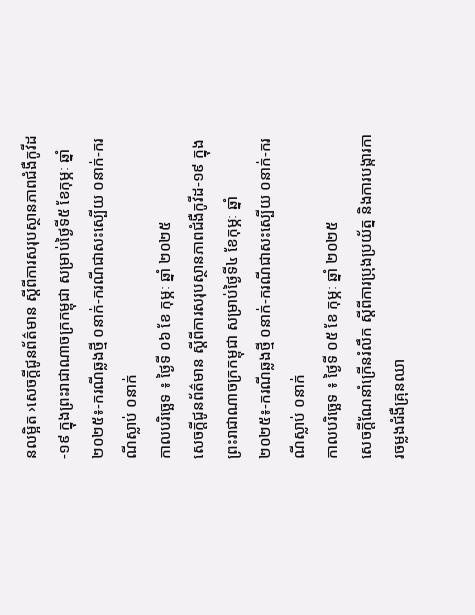នលម្អិត ›សេចក្តីជូនព័ត៌មាន ស្តីពីការសរុបស្ថានភាពជំងឺកូវីដ-១៩ ក្នុងព្រះរាជាណាចក្រកម្ពុជា សម្រាប់ថ្ងៃទី៥ ខែកុម្ភៈ ឆ្នាំ២០២៥៖-ករណីឆ្លងថ្មី ០នាក់-ករណីជាសះស្បើយ ០នាក់-ករណីស្លាប់ ០នាក់
កាលបរិច្ឆេទ ៖ ថ្ងៃទី ០៦ ខែ កុម្ភៈ ឆ្នាំ ២០២៥
សេចក្តីជូនព័ត៌មាន ស្តីពីការសរុបស្ថានភាពជំងឺកូវីដ-១៩ ក្នុងព្រះរាជាណាចក្រកម្ពុជា សម្រាប់ថ្ងៃទី៤ ខែកុម្ភៈ ឆ្នាំ២០២៥៖-ករណីឆ្លងថ្មី ០នាក់-ករណីជាសះស្បើយ ០នាក់-ករណីស្លាប់ ០នាក់
កាលបរិច្ឆេទ ៖ ថ្ងៃទី ០៥ ខែ កុម្ភៈ ឆ្នាំ ២០២៥
សេចក្តីណែនាំក្រើនរំលឹក ស្តីពីការប្រុងប្រយ័ត្ន និងការបង្ការការចម្លងជំងឺគ្រុនឈា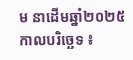ម នាដើមឆ្នាំ២០២៥
កាលបរិច្ឆេទ ៖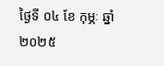ថ្ងៃទី ០៤ ខែ កុម្ភៈ ឆ្នាំ ២០២៥